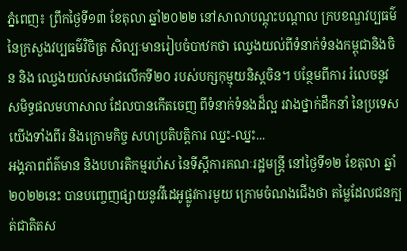ភ្នំពេញ៖ ព្រឹកថ្ងៃទី១៣ ខែតុលា ឆ្នាំ២០២២ នៅសាលាបណ្តុះបណ្តាល ក្របខណ្ឌវប្បធម៌ នៃក្រសួងវប្បធម៌វិចិត្រ សិល្បៈមានរៀបចំបាឋកថា ឈ្វេងយល់ពីទំនាក់ទំនងកម្ពុជានិងចិន និង ឈ្វេងយល់សមាជលើកទី២០ របស់បក្សកុម្មុយនិស្តចិន។ បន្ថែមពីការ រំលេចនូវ សមិទ្ធផលមហាសាល ដែលបានកើតចេញ ពីទំនាក់ទំនងដ៏ល្អ រវាងថ្នាក់ដឹកនាំ នៃប្រទេសយើងទាំងពីរ និងក្រោមកិច្ច សហប្រតិបត្តិការ ឈ្នះ-ឈ្នះ...
អង្គភាពព័ត៌មាន និងបហរតិកម្មរហ័ស នៃទីស្តីការគណៈរដ្ឋមន្ត្រី នៅថ្ងៃទី១២ ខែតុលា ឆ្នាំ២០២២នេះ បានបញ្ចេញផ្សាយនូវវីដេអូផ្លូវការមួយ ក្រោមចំណងជើងថា តម្លៃដែលជនក្បត់ជាតិតស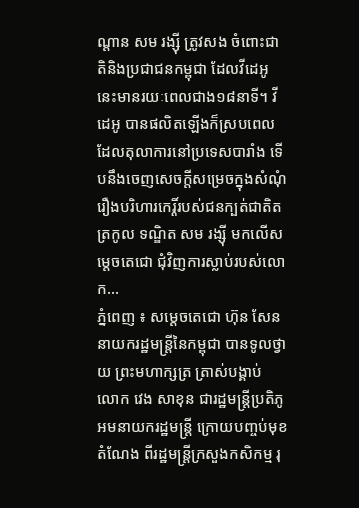ណ្តាន សម រង្ស៊ី ត្រូវសង ចំពោះជាតិនិងប្រជាជនកម្ពុជា ដែលវីដេអូនេះមានរយៈពេលជាង១៨នាទី។ វីដេអូ បានផលិតឡើងក៏ស្របពេលដែលតុលាការនៅប្រទេសបារាំង ទើបនឹងចេញសេចក្តីសម្រេចក្នុងសំណុំរឿងបរិហារកេរ្តិ៍របស់ជនក្បត់ជាតិតត្រកូល ទណ្ឌិត សម រង្ស៊ី មកលើសម្តេចតេជោ ជុំវិញការស្លាប់របស់លោក...
ភ្នំពេញ ៖ សម្ដេចតេជោ ហ៊ុន សែន នាយករដ្ឋមន្ត្រីនៃកម្ពុជា បានទូលថ្វាយ ព្រះមហាក្សត្រ ត្រាស់បង្គាប់ លោក វេង សាខុន ជារដ្ឋមន្ត្រីប្រតិភូអមនាយករដ្ឋមន្ត្រី ក្រោយបញ្ចប់មុខតំណែង ពីរដ្ឋមន្ដ្រីក្រសួងកសិកម្ម រុ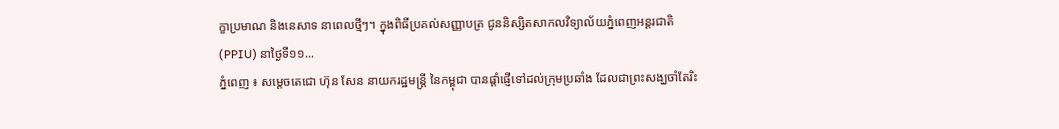ក្ខាប្រមាណ និងនេសាទ នាពេលថ្មីៗ។ ក្នុងពិធីប្រគល់សញ្ញាបត្រ ជូននិស្សិតសាកលវិទ្យាល័យភ្នំពេញអន្តរជាតិ (PPIU) នាថ្ងៃទី១១...
ភ្នំពេញ ៖ សម្តេចតេជោ ហ៊ុន សែន នាយករដ្ឋមន្ដ្រី នៃកម្ពុជា បានផ្ដាំផ្ញើទៅដល់ក្រុមប្រឆាំង ដែលជាព្រះសង្ឃចាំតែរិះ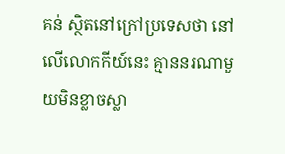គន់ ស្ថិតនៅក្រៅប្រទេសថា នៅលើលោកកីយ៍នេះ គ្មាននរណាមួយមិនខ្លាចស្លា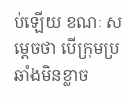ប់ឡើយ ខណៈ សម្ដេចថា បើក្រុមប្រឆាំងមិនខ្លាច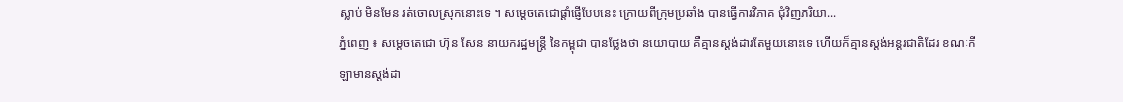ស្លាប់ មិនមែន រត់ចោលស្រុកនោះទេ ។ សម្ដេចតេជោផ្ដាំផ្ញើបែបនេះ ក្រោយពីក្រុមប្រឆាំង បានធ្វើការវិភាគ ជុំវិញភរិយា...
ភ្នំពេញ ៖ សម្តេចតេជោ ហ៊ុន សែន នាយករដ្ឋមន្ដ្រី នៃកម្ពុជា បានថ្លែងថា នយោបាយ គឺគ្មានស្តង់ដារតែមួយនោះទេ ហើយក៏គ្មានស្តង់អន្តរជាតិដែរ ខណៈកីឡាមានស្ដង់ដា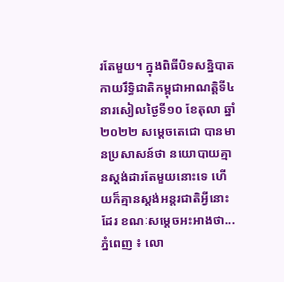រតែមួយ។ ក្នុងពិធីបិទសន្និបាត កាយរឹទ្ធិជាតិកម្ពុជាអាណត្តិទី៤ នារសៀលថ្ងៃទី១០ ខែតុលា ឆ្នាំ២០២២ សម្ដេចតេជោ បានមានប្រសាសន៍ថា នយោបាយគ្មានស្តង់ដារតែមួយនោះទេ ហើយក៏គ្មានស្តង់អន្តរជាតិអ្វីនោះដែរ ខណៈសម្ដេចអះអាងថា...
ភ្នំពេញ ៖ លោ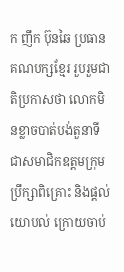ក ញឹក ប៊ុនឆៃ ប្រធានគណបក្សខ្មែរ រួបរួមជាតិប្រកាសថា លោកមិនខ្លាចបាត់បង់តួនាទី ជាសមាជិកឧត្តមក្រុមប្រឹក្សាពិគ្រោះ និងផ្តល់យោបល់ ក្រោយចាប់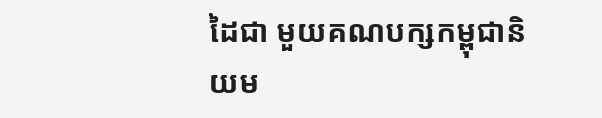ដៃជា មួយគណបក្សកម្ពុជានិយម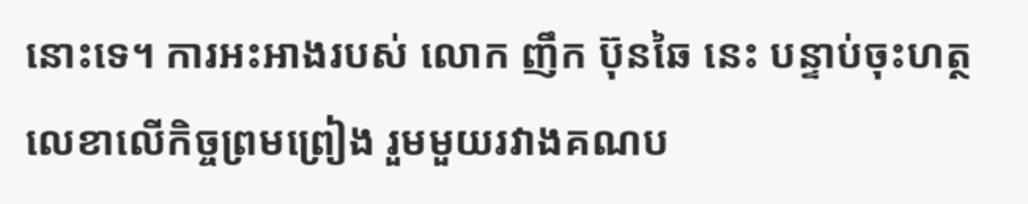នោះទេ។ ការអះអាងរបស់ លោក ញឹក ប៊ុនឆៃ នេះ បន្ទាប់ចុះហត្ថលេខាលើកិច្ចព្រមព្រៀង រួមមួយរវាងគណប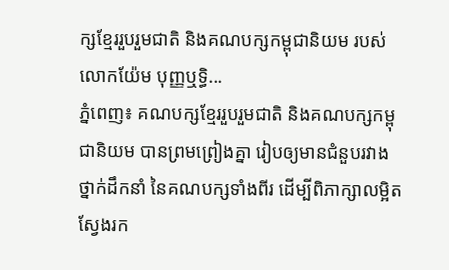ក្សខ្មែររួបរួមជាតិ និងគណបក្សកម្ពុជានិយម របស់លោកយ៉ែម បុញ្ញឬទ្ធិ...
ភ្នំពេញ៖ គណបក្សខ្មែររួបរួមជាតិ និងគណបក្សកម្ពុជានិយម បានព្រមព្រៀងគ្នា រៀបឲ្យមានជំនួបរវាងថ្នាក់ដឹកនាំ នៃគណបក្សទាំងពីរ ដើម្បីពិភាក្សាលម្អិត ស្វែងរក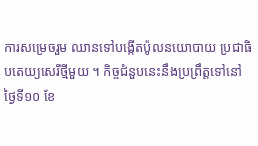ការសម្រេចរួម ឈានទៅបង្កើតប៉ូលនយោបាយ ប្រជាធិបតេយ្យសេរីថ្មីមួយ ។ កិច្ចជំនួបនេះនឹងប្រព្រឹត្តទៅនៅថ្ងៃទី១០ ខែ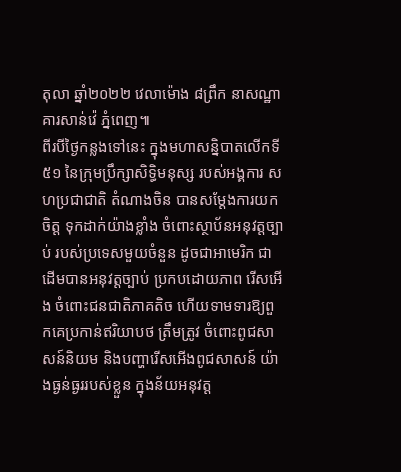តុលា ឆ្នាំ២០២២ វេលាម៉ោង ៨ព្រឹក នាសណ្ឋាគារសាន់វ៉េ ភ្នំពេញ៕
ពីរបីថ្ងៃកន្លងទៅនេះ ក្នុងមហាសន្និបាតលើកទី៥១ នៃក្រុមប្រឹក្សាសិទ្ធិមនុស្ស របស់អង្គការ សហប្រជាជាតិ តំណាងចិន បានសម្តែងការយកចិត្ត ទុកដាក់យ៉ាងខ្លាំង ចំពោះស្ថាប័នអនុវត្តច្បាប់ របស់ប្រទេសមួយចំនួន ដូចជាអាមេរិក ជាដើមបានអនុវត្តច្បាប់ ប្រកបដោយភាព រើសអើង ចំពោះជនជាតិភាគតិច ហើយទាមទារឱ្យពួកគេប្រកាន់ឥរិយាបថ ត្រឹមត្រូវ ចំពោះពូជសាសន៍និយម និងបញ្ហារើសអើងពូជសាសន៍ យ៉ាងធ្ងន់ធ្ងររបស់ខ្លួន ក្នុងន័យអនុវត្ត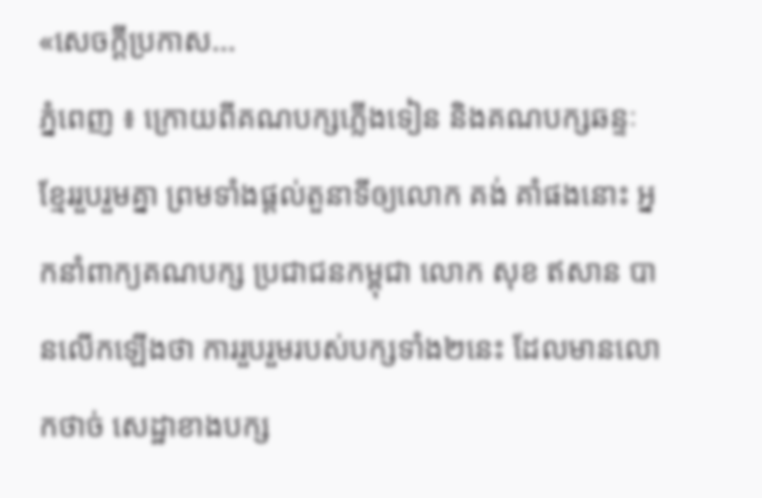«សេចក្តីប្រកាស...
ភ្នំពេញ ៖ ក្រោយពីគណបក្សភ្លើងទៀន និងគណបក្សឆន្ទៈខ្មែររួបរួមគ្នា ព្រមទាំងផ្តល់តួនាទីឲ្យលោក គង់ គាំផងនោះ អ្នកនាំពាក្យគណបក្ស ប្រជាជនកម្ពុជា លោក សុខ ឥសាន បានលើកឡើងថា ការរួបរួមរបស់បក្សទាំង២នេះ ដែលមានលោកថាច់ សេដ្ឋាខាងបក្ស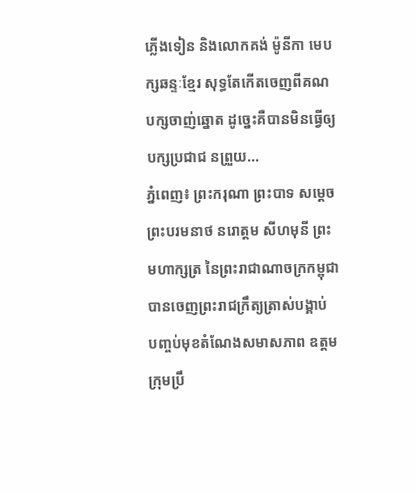ភ្លើងទៀន និងលោកគង់ ម៉ូនីកា មេបក្សឆន្ទៈខ្មែរ សុទ្ធតែកើតចេញពីគណបក្សចាញ់ឆ្នោត ដូច្នេះគឺបានមិនធ្វើឲ្យបក្សប្រជាជ នព្រួយ...
ភ្នំពេញ៖ ព្រះករុណា ព្រះបាទ សម្ដេចព្រះបរមនាថ នរោត្ដម សីហមុនី ព្រះមហាក្សត្រ នៃព្រះរាជាណាចក្រកម្ពុជា បានចេញព្រះរាជក្រឹត្យត្រាស់បង្គាប់ បញ្ចប់មុខតំណែងសមាសភាព ឧត្ដមក្រុមប្រឹ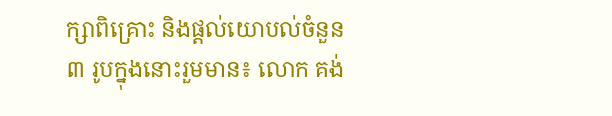ក្សាពិគ្រោះ និងផ្ដល់យោបល់ចំនួន ៣ រូបក្នុងនោះរួមមាន៖ លោក គង់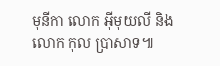មុនីកា លោក អ៊ីមុយលី និងលោក កុល ប្រាសាទ៕